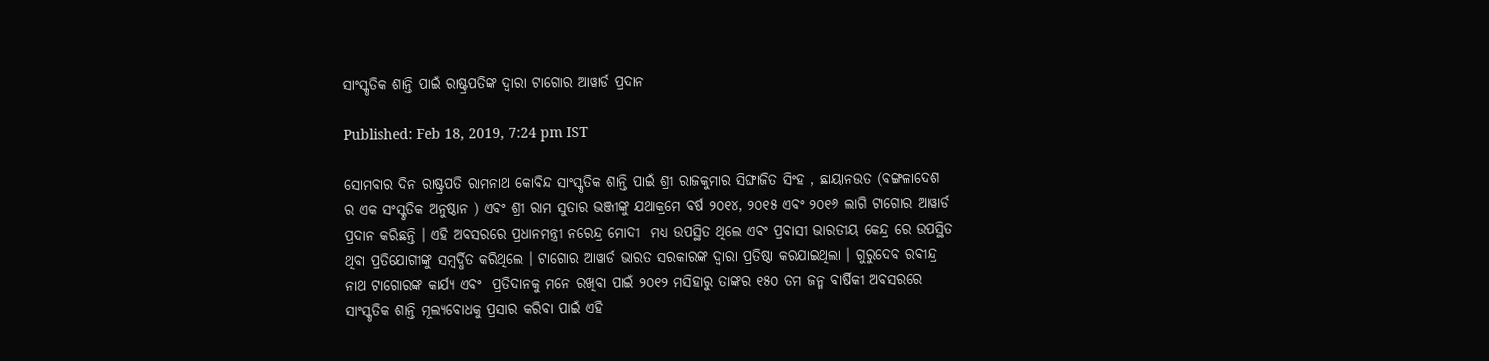ସାଂସ୍କୃତିକ ଶାନ୍ତି ପାଇଁ ରାଷ୍ଟ୍ରପତିଙ୍କ ଦ୍ୱାରା ଟାଗୋର ଆୱାର୍ଡ ପ୍ରଦାନ

Published: Feb 18, 2019, 7:24 pm IST

ସୋମବାର ଦିନ ରାଷ୍ଟ୍ରପତି ରାମନାଥ କୋବିନ୍ଦ ସାଂସ୍କୃତିକ ଶାନ୍ତି ପାଇଁ ଶ୍ରୀ ରାଜକୁମାର ସିଙ୍ଘାଜିତ ସିଂହ , ଛାୟାନଉତ (ବଙ୍ଗଳାଦେଶ ର ଏକ ସଂସ୍କୃତିକ ଅନୁଷ୍ଠାନ ) ଏବଂ ଶ୍ରୀ ରାମ ସୁତାର ଭଞ୍ଜୀଙ୍କୁ ଯଥାକ୍ରମେ ବର୍ଷ ୨୦୧୪, ୨୦୧୫ ଏବଂ ୨୦୧୬ ଲାଗି ଟାଗୋର ଆୱାର୍ଡ ପ୍ରଦାନ କରିଛନ୍ତି । ଏହି ଅବସରରେ ପ୍ରଧାନମନ୍ତ୍ରୀ ନରେନ୍ଦ୍ର ମୋଦୀ  ମଧ୍ୟ ଉପସ୍ଥିତ ଥିଲେ ଏବଂ ପ୍ରବାସୀ ଭାରତୀୟ କେନ୍ଦ୍ର ରେ ଉପସ୍ଥିତ ଥିବା ପ୍ରତିଯୋଗୀଙ୍କୁ ସମ୍ବର୍ଦ୍ଧିତ କରିଥିଲେ । ଟାଗୋର ଆୱାର୍ଡ ଭାରତ ସରକାରଙ୍କ ଦ୍ଵାରା ପ୍ରତିଷ୍ଠା କରଯାଇଥିଲା । ଗୁରୁଦେବ ରବୀନ୍ଦ୍ର ନାଥ ଟାଗୋରଙ୍କ କାର୍ଯ୍ୟ ଏବଂ  ପ୍ରତିଦାନକୁ ମନେ ରଖିବା ପାଇଁ ୨୦୧୨ ମସିହାରୁ ତାଙ୍କର ୧୫୦ ତମ ଜନ୍ମ ବାର୍ଷିକୀ ଅବସରରେ ସାଂସ୍କୃତିକ ଶାନ୍ତି ମୂଲ୍ୟବୋଧକୁ ପ୍ରସାର କରିବା ପାଇଁ ଏହି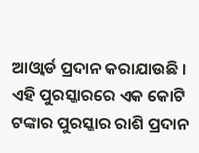ଆଓ୍ୱାର୍ଡ ପ୍ରଦାନ କରାଯାଉଛି । ଏହି ପୁରସ୍କାରରେ ଏକ କୋଟି ଟଙ୍କାର ପୁରସ୍କାର ରାଶି ପ୍ରଦାନ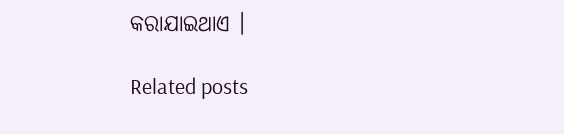କରାଯାଇଥାଏ ।

Related posts